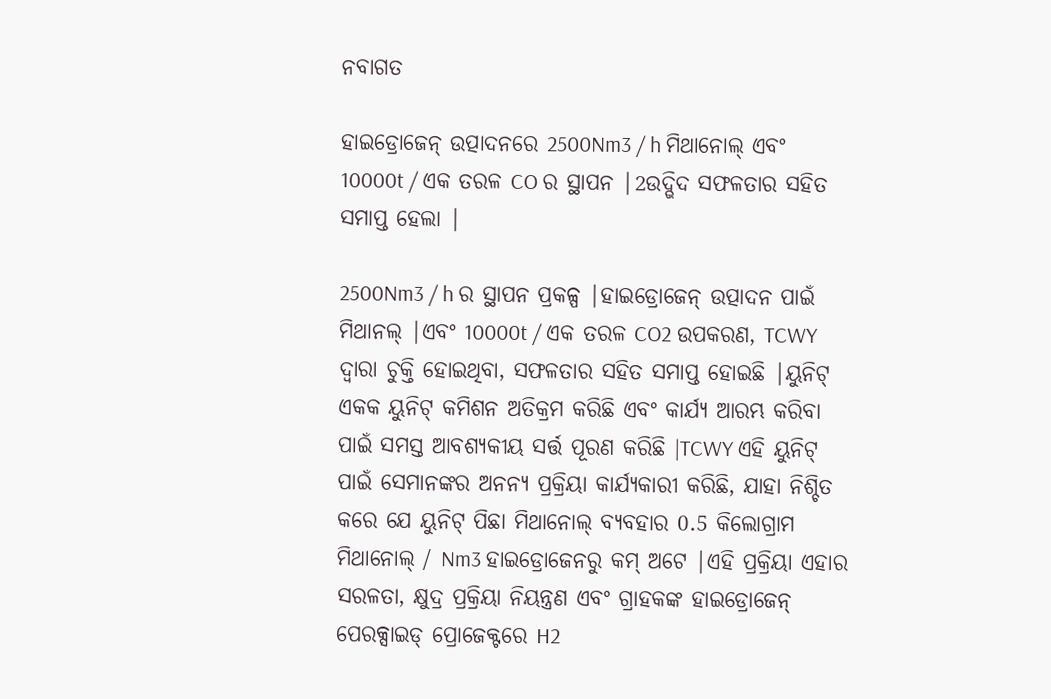ନବାଗତ

ହାଇଡ୍ରୋଜେନ୍ ଉତ୍ପାଦନରେ 2500Nm3 / h ମିଥାନୋଲ୍ ଏବଂ 10000t / ଏକ ତରଳ CO ର ସ୍ଥାପନ |2ଉଦ୍ଭିଦ ସଫଳତାର ସହିତ ସମାପ୍ତ ହେଲା |

2500Nm3 / h ର ସ୍ଥାପନ ପ୍ରକଳ୍ପ |ହାଇଡ୍ରୋଜେନ୍ ଉତ୍ପାଦନ ପାଇଁ ମିଥାନଲ୍ |ଏବଂ 10000t / ଏକ ତରଳ CO2 ଉପକରଣ, TCWY ଦ୍ୱାରା ଚୁକ୍ତି ହୋଇଥିବା, ସଫଳତାର ସହିତ ସମାପ୍ତ ହୋଇଛି |ୟୁନିଟ୍ ଏକକ ୟୁନିଟ୍ କମିଶନ ଅତିକ୍ରମ କରିଛି ଏବଂ କାର୍ଯ୍ୟ ଆରମ୍ଭ କରିବା ପାଇଁ ସମସ୍ତ ଆବଶ୍ୟକୀୟ ସର୍ତ୍ତ ପୂରଣ କରିଛି |TCWY ଏହି ୟୁନିଟ୍ ପାଇଁ ସେମାନଙ୍କର ଅନନ୍ୟ ପ୍ରକ୍ରିୟା କାର୍ଯ୍ୟକାରୀ କରିଛି, ଯାହା ନିଶ୍ଚିତ କରେ ଯେ ୟୁନିଟ୍ ପିଛା ମିଥାନୋଲ୍ ବ୍ୟବହାର 0.5 କିଲୋଗ୍ରାମ ମିଥାନୋଲ୍ / Nm3 ହାଇଡ୍ରୋଜେନରୁ କମ୍ ଅଟେ |ଏହି ପ୍ରକ୍ରିୟା ଏହାର ସରଳତା, କ୍ଷୁଦ୍ର ପ୍ରକ୍ରିୟା ନିୟନ୍ତ୍ରଣ ଏବଂ ଗ୍ରାହକଙ୍କ ହାଇଡ୍ରୋଜେନ୍ ପେରକ୍ସାଇଡ୍ ପ୍ରୋଜେକ୍ଟରେ H2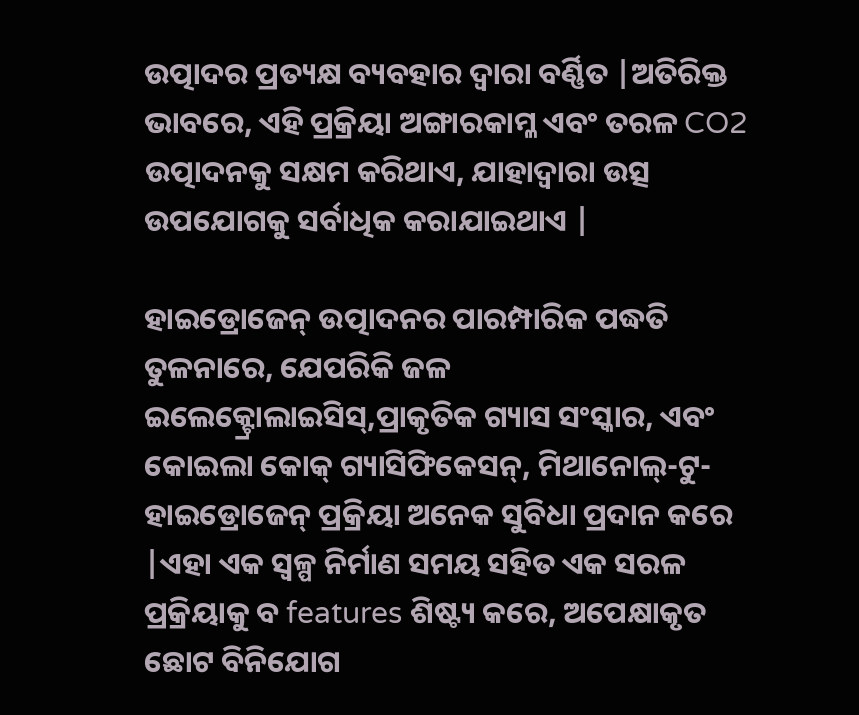ଉତ୍ପାଦର ପ୍ରତ୍ୟକ୍ଷ ବ୍ୟବହାର ଦ୍ୱାରା ବର୍ଣ୍ଣିତ |ଅତିରିକ୍ତ ଭାବରେ, ଏହି ପ୍ରକ୍ରିୟା ଅଙ୍ଗାରକାମ୍ଳ ଏବଂ ତରଳ CO2 ଉତ୍ପାଦନକୁ ସକ୍ଷମ କରିଥାଏ, ଯାହାଦ୍ୱାରା ଉତ୍ସ ଉପଯୋଗକୁ ସର୍ବାଧିକ କରାଯାଇଥାଏ |

ହାଇଡ୍ରୋଜେନ୍ ଉତ୍ପାଦନର ପାରମ୍ପାରିକ ପଦ୍ଧତି ତୁଳନାରେ, ଯେପରିକି ଜଳ ଇଲେକ୍ଟ୍ରୋଲାଇସିସ୍,ପ୍ରାକୃତିକ ଗ୍ୟାସ ସଂସ୍କାର, ଏବଂ କୋଇଲା କୋକ୍ ଗ୍ୟାସିଫିକେସନ୍, ମିଥାନୋଲ୍-ଟୁ-ହାଇଡ୍ରୋଜେନ୍ ପ୍ରକ୍ରିୟା ଅନେକ ସୁବିଧା ପ୍ରଦାନ କରେ |ଏହା ଏକ ସ୍ୱଳ୍ପ ନିର୍ମାଣ ସମୟ ସହିତ ଏକ ସରଳ ପ୍ରକ୍ରିୟାକୁ ବ features ଶିଷ୍ଟ୍ୟ କରେ, ଅପେକ୍ଷାକୃତ ଛୋଟ ବିନିଯୋଗ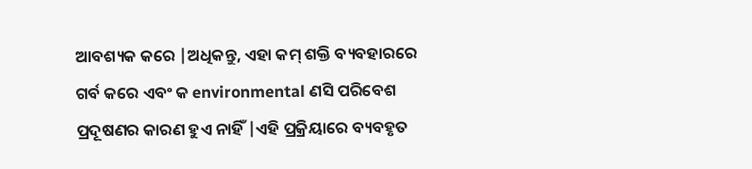ଆବଶ୍ୟକ କରେ |ଅଧିକନ୍ତୁ, ଏହା କମ୍ ଶକ୍ତି ବ୍ୟବହାରରେ ଗର୍ବ କରେ ଏବଂ କ environmental ଣସି ପରିବେଶ ପ୍ରଦୂଷଣର କାରଣ ହୁଏ ନାହିଁ |ଏହି ପ୍ରକ୍ରିୟାରେ ବ୍ୟବହୃତ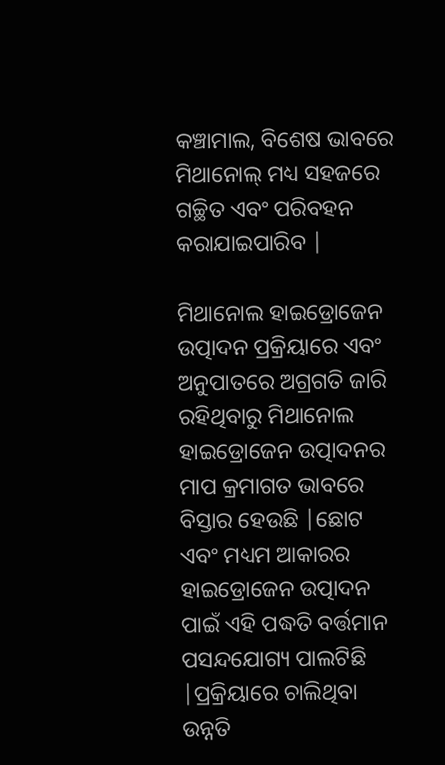କଞ୍ଚାମାଲ, ବିଶେଷ ଭାବରେ ମିଥାନୋଲ୍ ମଧ୍ୟ ସହଜରେ ଗଚ୍ଛିତ ଏବଂ ପରିବହନ କରାଯାଇପାରିବ |

ମିଥାନୋଲ ହାଇଡ୍ରୋଜେନ ଉତ୍ପାଦନ ପ୍ରକ୍ରିୟାରେ ଏବଂ ଅନୁପାତରେ ଅଗ୍ରଗତି ଜାରି ରହିଥିବାରୁ ମିଥାନୋଲ ହାଇଡ୍ରୋଜେନ ଉତ୍ପାଦନର ମାପ କ୍ରମାଗତ ଭାବରେ ବିସ୍ତାର ହେଉଛି |ଛୋଟ ଏବଂ ମଧ୍ୟମ ଆକାରର ହାଇଡ୍ରୋଜେନ ଉତ୍ପାଦନ ପାଇଁ ଏହି ପଦ୍ଧତି ବର୍ତ୍ତମାନ ପସନ୍ଦଯୋଗ୍ୟ ପାଲଟିଛି |ପ୍ରକ୍ରିୟାରେ ଚାଲିଥିବା ଉନ୍ନତି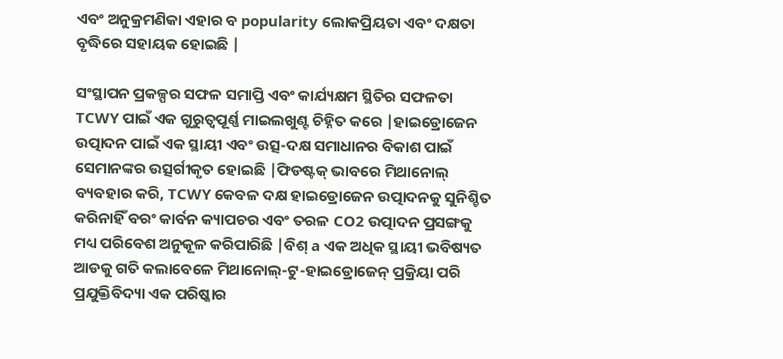ଏବଂ ଅନୁକ୍ରମଣିକା ଏହାର ବ popularity ଲୋକପ୍ରିୟତା ଏବଂ ଦକ୍ଷତା ବୃଦ୍ଧିରେ ସହାୟକ ହୋଇଛି |

ସଂସ୍ଥାପନ ପ୍ରକଳ୍ପର ସଫଳ ସମାପ୍ତି ଏବଂ କାର୍ଯ୍ୟକ୍ଷମ ସ୍ଥିତିର ସଫଳତା TCWY ପାଇଁ ଏକ ଗୁରୁତ୍ୱପୂର୍ଣ୍ଣ ମାଇଲଖୁଣ୍ଟ ଚିହ୍ନିତ କରେ |ହାଇଡ୍ରୋଜେନ ଉତ୍ପାଦନ ପାଇଁ ଏକ ସ୍ଥାୟୀ ଏବଂ ଉତ୍ସ-ଦକ୍ଷ ସମାଧାନର ବିକାଶ ପାଇଁ ସେମାନଙ୍କର ଉତ୍ସର୍ଗୀକୃତ ହୋଇଛି |ଫିଡଷ୍ଟକ୍ ଭାବରେ ମିଥାନୋଲ୍ ବ୍ୟବହାର କରି, TCWY କେବଳ ଦକ୍ଷ ହାଇଡ୍ରୋଜେନ ଉତ୍ପାଦନକୁ ସୁନିଶ୍ଚିତ କରିନାହିଁ ବରଂ କାର୍ବନ କ୍ୟାପଚର ଏବଂ ତରଳ CO2 ଉତ୍ପାଦନ ପ୍ରସଙ୍ଗକୁ ମଧ୍ୟ ପରିବେଶ ଅନୁକୂଳ କରିପାରିଛି |ବିଶ୍ a ଏକ ଅଧିକ ସ୍ଥାୟୀ ଭବିଷ୍ୟତ ଆଡକୁ ଗତି କଲାବେଳେ ମିଥାନୋଲ୍-ଟୁ-ହାଇଡ୍ରୋଜେନ୍ ପ୍ରକ୍ରିୟା ପରି ପ୍ରଯୁକ୍ତିବିଦ୍ୟା ଏକ ପରିଷ୍କାର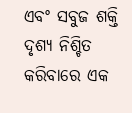ଏବଂ ସବୁଜ ଶକ୍ତି ଦୃଶ୍ୟ ନିଶ୍ଚିତ କରିବାରେ ଏକ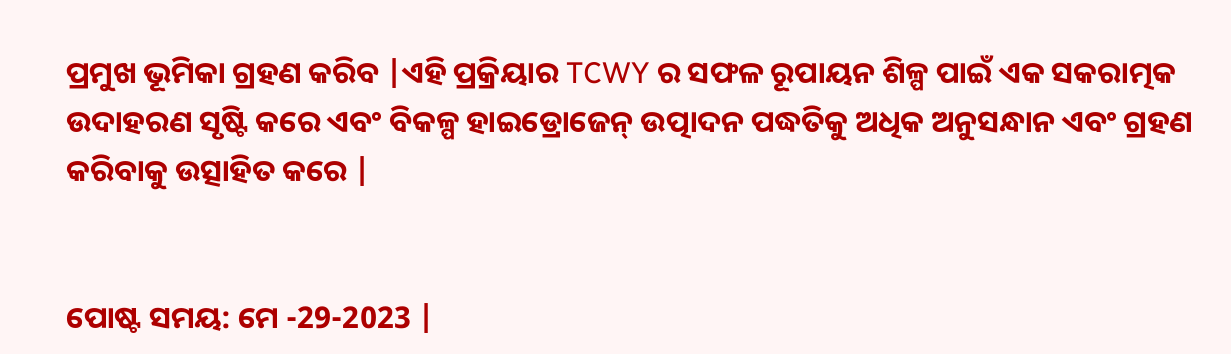ପ୍ରମୁଖ ଭୂମିକା ଗ୍ରହଣ କରିବ |ଏହି ପ୍ରକ୍ରିୟାର TCWY ର ସଫଳ ରୂପାୟନ ଶିଳ୍ପ ପାଇଁ ଏକ ସକରାତ୍ମକ ଉଦାହରଣ ସୃଷ୍ଟି କରେ ଏବଂ ବିକଳ୍ପ ହାଇଡ୍ରୋଜେନ୍ ଉତ୍ପାଦନ ପଦ୍ଧତିକୁ ଅଧିକ ଅନୁସନ୍ଧାନ ଏବଂ ଗ୍ରହଣ କରିବାକୁ ଉତ୍ସାହିତ କରେ |


ପୋଷ୍ଟ ସମୟ: ମେ -29-2023 |